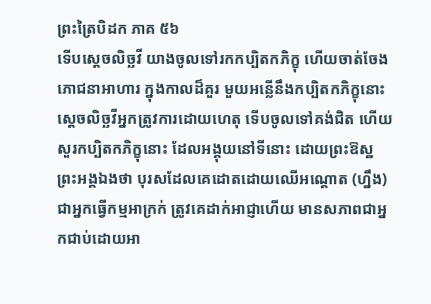ព្រះត្រៃបិដក ភាគ ៥៦
ទើបស្ដេចលិច្ឆវី យាងចូលទៅរកកប្បិតកភិក្ខុ ហើយចាត់ចែងភោជនាអាហារ ក្នុងកាលដ៏គួរ មួយអន្លើនឹងកប្បិតកភិក្ខុនោះ ស្ដេចលិច្ឆវីអ្នកត្រូវការដោយហេតុ ទើបចូលទៅគង់ជិត ហើយសួរកប្បិតកភិក្ខុនោះ ដែលអង្គុយនៅទីនោះ ដោយព្រះឱស្ឋព្រះអង្គឯងថា បុរសដែលគេដោតដោយឈើអណ្តោត (ហ្នឹង) ជាអ្នកធ្វើកម្មអាក្រក់ ត្រូវគេដាក់អាជ្ញាហើយ មានសភាពជាអ្នកជាប់ដោយអា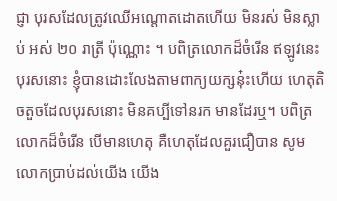ជ្ញា បុរសដែលត្រូវឈើអណ្តោតដោតហើយ មិនរស់ មិនស្លាប់ អស់ ២០ រាត្រី ប៉ុណ្ណោះ ។ បពិត្រលោកដ៏ចំរើន ឥឡូវនេះ បុរសនោះ ខ្ញុំបានដោះលែងតាមពាក្យយក្សនុ៎ះហើយ ហេតុតិចតួចដែលបុរសនោះ មិនគប្បីទៅនរក មានដែរឬ។ បពិត្រលោកដ៏ចំរើន បើមានហេតុ គឺហេតុដែលគួរជឿបាន សូមលោកប្រាប់ដល់យើង យើង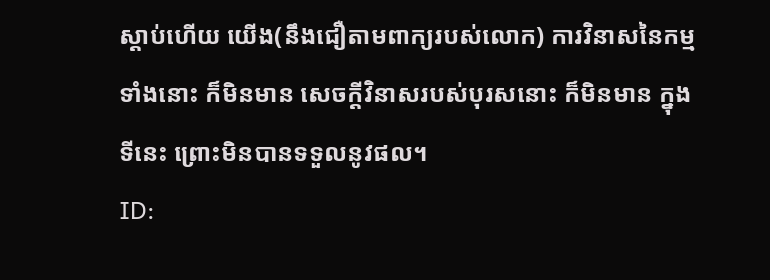ស្ដាប់ហើយ យើង(នឹងជឿតាមពាក្យរបស់លោក) ការវិនាសនៃកម្មទាំងនោះ ក៏មិនមាន សេចក្ដីវិនាសរបស់បុរសនោះ ក៏មិនមាន ក្នុងទីនេះ ព្រោះមិនបានទទួលនូវផល។
ID: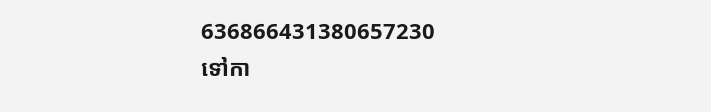636866431380657230
ទៅកា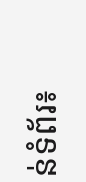ន់ទំព័រ៖